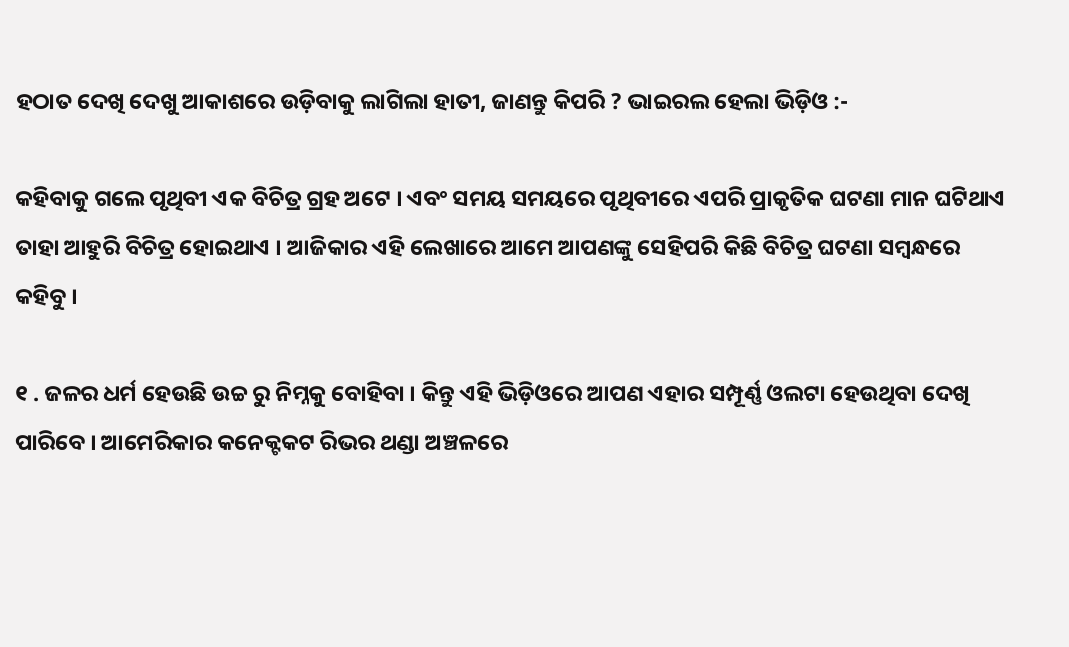ହଠାତ ଦେଖି ଦେଖୁ ଆକାଶରେ ଉଡ଼ିବାକୁ ଲାଗିଲା ହାତୀ, ଜାଣନ୍ତୁ କିପରି ? ଭାଇରଲ ହେଲା ଭିଡ଼ିଓ :-

କହିବାକୁ ଗଲେ ପୃଥିବୀ ଏକ ବିଚିତ୍ର ଗ୍ରହ ଅଟେ । ଏବଂ ସମୟ ସମୟରେ ପୃଥିବୀରେ ଏପରି ପ୍ରାକୃତିକ ଘଟଣା ମାନ ଘଟିଥାଏ ତାହା ଆହୁରି ବିଚିତ୍ର ହୋଇଥାଏ । ଆଜିକାର ଏହି ଲେଖାରେ ଆମେ ଆପଣଙ୍କୁ ସେହିପରି କିଛି ବିଚିତ୍ର ଘଟଣା ସମ୍ବନ୍ଧରେ କହିବୁ ।

୧ . ଜଳର ଧର୍ମ ହେଉଛି ଉଚ୍ଚ ରୁ ନିମ୍ନକୁ ବୋହିବା । କିନ୍ତୁ ଏହି ଭିଡ଼ିଓରେ ଆପଣ ଏହାର ସମ୍ପୂର୍ଣ୍ଣ ଓଲଟା ହେଉଥିବା ଦେଖି ପାରିବେ । ଆମେରିକାର କନେକ୍ଟକଟ ରିଭର ଥଣ୍ଡା ଅଞ୍ଚଳରେ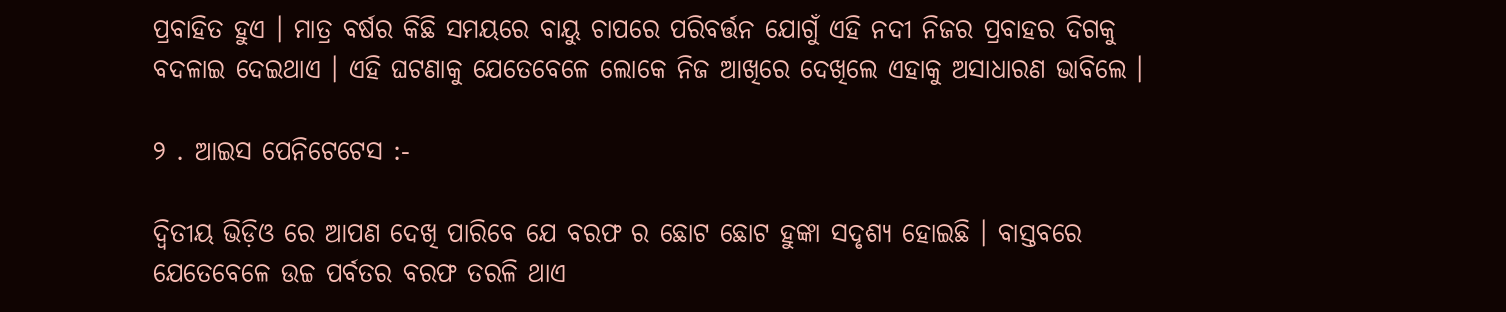ପ୍ରବାହିତ ହୁଏ । ମାତ୍ର ବର୍ଷର କିଛି ସମୟରେ ବାୟୁ ଚାପରେ ପରିବର୍ତ୍ତନ ଯୋଗୁଁ ଏହି ନଦୀ ନିଜର ପ୍ରବାହର ଦିଗକୁ ବଦଳାଇ ଦେଇଥାଏ । ଏହି ଘଟଣାକୁ ଯେତେବେଳେ ଲୋକେ ନିଜ ଆଖିରେ ଦେଖିଲେ ଏହାକୁ ଅସାଧାରଣ ଭାବିଲେ ।

୨ . ଆଇସ ପେନିଟେଟେସ :-

ଦ୍ୱିତୀୟ ଭିଡ଼ିଓ ରେ ଆପଣ ଦେଖି ପାରିବେ ଯେ ବରଫ ର ଛୋଟ ଛୋଟ ହୁଙ୍କା ସଦୃଶ୍ୟ ହୋଇଛି । ବାସ୍ତବରେ ଯେତେବେଳେ ଉଚ୍ଚ ପର୍ବତର ବରଫ ତରଳି ଥାଏ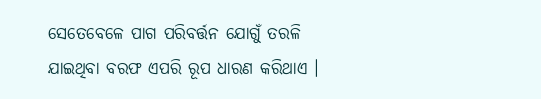ସେତେବେଳେ ପାଗ ପରିବର୍ତ୍ତନ ଯୋଗୁଁ ତରଳି ଯାଇଥିବା ବରଫ ଏପରି ରୂପ ଧାରଣ କରିଥାଏ ।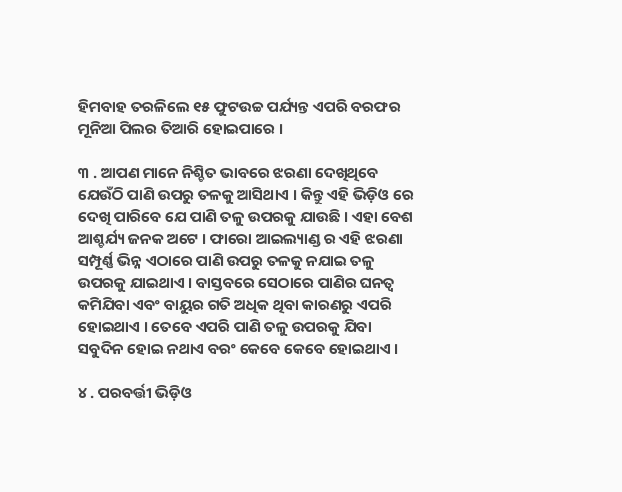ହିମବାହ ତରଳିଲେ ୧୫ ଫୁଟଉଚ୍ଚ ପର୍ଯ୍ୟନ୍ତ ଏପରି ବରଫର ମୂନିଆ ପିଲର ତିଆରି ହୋଇପାରେ ।

୩ . ଆପଣ ମାନେ ନିଶ୍ଚିତ ଭାବରେ ଝରଣା ଦେଖିଥିବେ ଯେଉଁଠି ପାଣି ଉପରୁ ତଳକୁ ଆସିଥାଏ । କିନ୍ତୁ ଏହି ଭିଡ଼ିଓ ରେ ଦେଖି ପାରିବେ ଯେ ପାଣି ତଳୁ ଉପରକୁ ଯାଉଛି । ଏହା ବେଶ ଆଶ୍ଚର୍ଯ୍ୟ ଜନକ ଅଟେ । ଫାରୋ ଆଇଲ୍ୟାଣ୍ଡ ର ଏହି ଝରଣା ସମ୍ପୂର୍ଣ୍ଣ ଭିନ୍ନ ଏଠାରେ ପାଣି ଉପରୁ ତଳକୁ ନଯାଇ ତଳୁ ଉପରକୁ ଯାଇଥାଏ । ବାସ୍ତବରେ ସେଠାରେ ପାଣିର ଘନତ୍ଵ କମିଯିବା ଏବଂ ବାୟୁର ଗତି ଅଧିକ ଥିବା କାରଣରୁ ଏପରି ହୋଇଥାଏ । ତେବେ ଏପରି ପାଣି ତଳୁ ଉପରକୁ ଯିବା ସବୁଦିନ ହୋଇ ନଥାଏ ବରଂ କେବେ କେବେ ହୋଇଥାଏ ।

୪ . ପରବର୍ତ୍ତୀ ଭିଡ଼ିଓ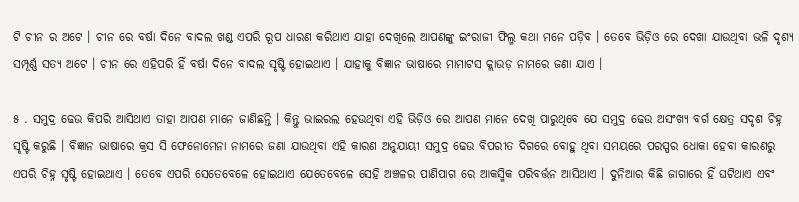ଟି ଚୀନ ର ଅଟେ । ଚୀନ ରେ ବର୍ଷା ଦିନେ ବାଦଲ ଖଣ୍ଡ ଏପରି ରୂପ ଧାରଣ କରିଥାଏ ଯାହା ଦେଖିଲେ ଆପଣଙ୍କୁ ଇଂରାଜୀ ଫିଲ୍ମ କଥା ମନେ ପଡ଼ିବ । ତେବେ ଭିଡ଼ିଓ ରେ ଦେଖା ଯାଉଥିବା ଭଳି ଦୃଶ୍ୟ ସମ୍ପୂର୍ଣ୍ଣ ସତ୍ୟ ଅଟେ । ଚୀନ ରେ ଏହିପରି ହିଁ ବର୍ଷା ଦିନେ ବାଦଲ ସୃଷ୍ଟି ହୋଇଥାଏ । ଯାହାକୁ ବିଜ୍ଞାନ ଭାଷାରେ ମାମାଟସ କ୍ଲାଉଡ଼ ନାମରେ ଜଣା ଯାଏ ।

୫ . ସମୁଦ୍ର ଢେଉ କିପରି ଆସିଥାଏ ତାହା ଆପଣ ମାନେ ଜାଣିଛନ୍ତି । କିନ୍ତୁ ଭାଇରଲ ହେଉଥିବା ଏହି ଭିଡ଼ିଓ ରେ ଆପଣ ମାନେ ଦେଖି ପାରୁଥିବେ ଯେ ସମୁଦ୍ର ଢେଉ ଅସଂଖ୍ୟ ବର୍ଗ କ୍ଷେତ୍ର ସଦୃଶ ଚିହ୍ନ ସୃଷ୍ଟି କରୁଛି । ବିଜ୍ଞାନ ଭାଷାରେ କ୍ରସ ସି ଫେନୋମେନା ନାମରେ ଜଣା ଯାଉଥିବା ଏହି କାରଣ ଅନୁଯାୟୀ ସମୁଦ୍ର ଢେଉ ବିପରୀତ ଦିଗରେ ବୋହୁ ଥିବା ସମୟରେ ପରସ୍ପର ଧୋକା ହେବା କାରଣରୁ ଏପରି ଚିହ୍ନ ସୃଷ୍ଟି ହୋଇଥାଏ । ତେବେ ଏପରି ସେତେବେଳେ ହୋଇଥାଏ ଯେତେବେଳେ ସେହି ଅଞ୍ଚଳର ପାଣିପାଗ ରେ ଆକସ୍ମିକ ପରିବର୍ତ୍ତନ ଆସିଥାଏ । ଦୁନିଆର କିଛି ଜାଗାରେ ହିଁ ଘଟିଥାଏ ଏବଂ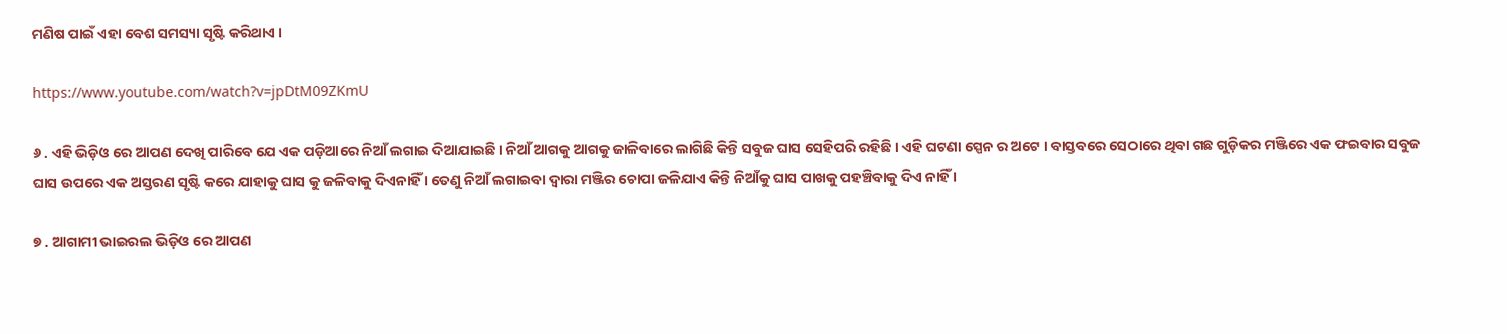ମଣିଷ ପାଇଁ ଏହା ବେଶ ସମସ୍ୟା ସୃଷ୍ଟି କରିଥାଏ ।

https://www.youtube.com/watch?v=jpDtM09ZKmU

୬ . ଏହି ଭିଡ଼ିଓ ରେ ଆପଣ ଦେଖି ପାରିବେ ଯେ ଏକ ପଡ଼ିଆରେ ନିଆଁ ଲଗାଇ ଦିଆଯାଇଛି । ନିଆଁ ଆଗକୁ ଆଗକୁ ଜାଳିବାରେ ଲାଗିଛି କିନ୍ତି ସବୁଜ ଘାସ ସେହିପରି ରହିଛି । ଏହି ଘଟଣା ସ୍ପେନ ର ଅଟେ । ବାସ୍ତବରେ ସେଠାରେ ଥିବା ଗଛ ଗୁଡ଼ିକର ମଞ୍ଜିରେ ଏକ ଫଇବାର ସବୁଜ ଘାସ ଉପରେ ଏକ ଅସ୍ତରଣ ସୃଷ୍ଟି କରେ ଯାହାକୁ ଘାସ କୁ ଜଳିବାକୁ ଦିଏନାହିଁ । ତେଣୁ ନିଆଁ ଲଗାଇବା ଦ୍ୱାରା ମଞ୍ଜିର ଚୋପା ଜଳିଯାଏ କିନ୍ତି ନିଆଁକୁ ଘାସ ପାଖକୁ ପହଞ୍ଚିବାକୁ ଦିଏ ନାହିଁ ।

୭ . ଆଗାମୀ ଭାଇରଲ ଭିଡ଼ିଓ ରେ ଆପଣ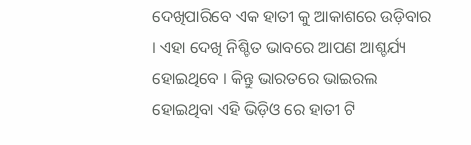ଦେଖିପାରିବେ ଏକ ହାତୀ କୁ ଆକାଶରେ ଉଡ଼ିବାର । ଏହା ଦେଖି ନିଶ୍ଚିତ ଭାବରେ ଆପଣ ଆଶ୍ଚର୍ଯ୍ୟ ହୋଇଥିବେ । କିନ୍ତୁ ଭାରତରେ ଭାଇରଲ ହୋଇଥିବା ଏହି ଭିଡ଼ିଓ ରେ ହାତୀ ଟି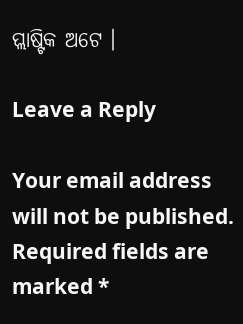ପ୍ଲାଷ୍ଟିକ ଅଟେ ।

Leave a Reply

Your email address will not be published. Required fields are marked *